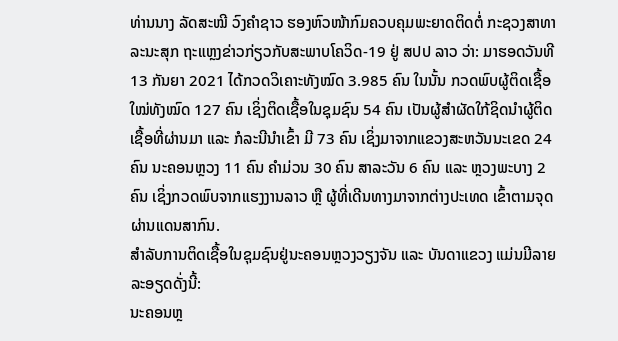ທ່ານນາງ ລັດສະໝີ ວົງຄໍາຊາວ ຮອງຫົວໜ້າກົມຄວບຄຸມພະຍາດຕິດຕໍ່ ກະຊວງສາທາລະນະສຸກ ຖະແຫຼງຂ່າວກ່ຽວກັບສະພາບໂຄວິດ-19 ຢູ່ ສປປ ລາວ ວ່າ: ມາຮອດວັນທີ 13 ກັນຍາ 2021 ໄດ້ກວດວິເຄາະທັງໝົດ 3.985 ຄົນ ໃນນັ້ນ ກວດພົບຜູ້ຕິດເຊື້ອໃໝ່ທັງໝົດ 127 ຄົນ ເຊິ່ງຕິດເຊື້ອໃນຊຸມຊົນ 54 ຄົນ ເປັນຜູ້ສຳຜັດໃກ້ຊິດນຳຜູ້ຕິດເຊື້ອທີ່ຜ່ານມາ ແລະ ກໍລະນີນໍາເຂົ້າ ມີ 73 ຄົນ ເຊິ່ງມາຈາກແຂວງສະຫວັນນະເຂດ 24 ຄົນ ນະຄອນຫຼວງ 11 ຄົນ ຄຳມ່ວນ 30 ຄົນ ສາລະວັນ 6 ຄົນ ແລະ ຫຼວງພະບາງ 2 ຄົນ ເຊິ່ງກວດພົບຈາກແຮງງານລາວ ຫຼື ຜູ້ທີ່ເດີນທາງມາຈາກຕ່າງປະເທດ ເຂົ້າຕາມຈຸດຜ່ານແດນສາກົນ.
ສໍາລັບການຕິດເຊື້ອໃນຊຸມຊົນຢູ່ນະຄອນຫຼວງວຽງຈັນ ແລະ ບັນດາແຂວງ ແມ່ນມີລາຍລະອຽດດັ່ງນີ້:
ນະຄອນຫຼ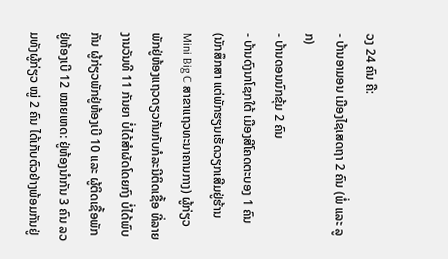ວງ 24 ຄົນ ຄື:
- ບ້ານອາມອນ ເມືອງໄຊເສດຖາ 2 ຄົນ (ພໍ່ ແລະ ລູກ)
- ບ້ານດອນນົກຂຸ້ມ 2 ຄົນ
- ບ້ານດົງນາໂຊກໃຕ້ ເມືອງສີໂຄດຕະບອງ 1 ຄົນ (ນັກສຶກສາ ແຕ່ພັກຮຽນເຮັດວຽກເສີມຢູ່ຮ້ານ Mini Big C ສາຂາແຖວທະນາຄານກາງ) ຜູ້ກ່ຽວພັກຢູ່ຫ້ອງແຖວດຽວກັນກັບກໍລະນີຕິດເຊື້ອ ທີ່ລາຍງານວັນທີ 11 ກັນຍາ ບໍ່ໄດ້ສຳຜັດໂດຍກົງ ບໍ່ໄດ້ພົບກັນ ຜູ້ກ່ຽວພັກຢູ່ຫ້ອງເບີ 10 ແລະ ຜູ້ຕິດເຊື້ອພັກຢູ່ຫ້ອງເບີ 12 ໝາຍເຫດ: ຢູ່ຫ້ອງນໍາກັນ 3 ຄົນ ລວມທັງຜູ້ກ່ຽວ ໝູ່ 2 ຄົນ ໄດ້ເກັບຕົວຢ່າງພ້ອມກັນຢູ່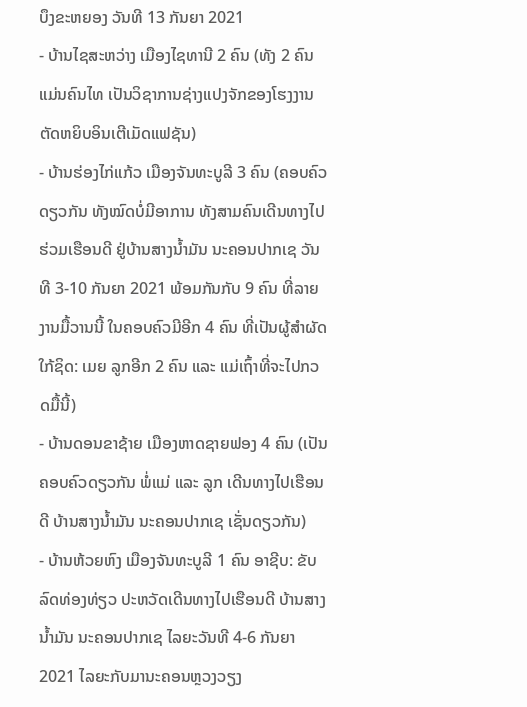ບຶງຂະຫຍອງ ວັນທີ 13 ກັນຍາ 2021
- ບ້ານໄຊສະຫວ່າງ ເມືອງໄຊທານີ 2 ຄົນ (ທັງ 2 ຄົນແມ່ນຄົນໄທ ເປັນວິຊາການຊ່າງແປງຈັກຂອງໂຮງງານຕັດຫຍິບອິນເຕີເມັດແຟຊັນ)
- ບ້ານຮ່ອງໄກ່ແກ້ວ ເມືອງຈັນທະບູລີ 3 ຄົນ (ຄອບຄົວດຽວກັນ ທັງໝົດບໍ່ມີອາການ ທັງສາມຄົນເດີນທາງໄປຮ່ວມເຮືອນດີ ຢູ່ບ້ານສາງນ້ຳມັນ ນະຄອນປາກເຊ ວັນທີ 3-10 ກັນຍາ 2021 ພ້ອມກັນກັບ 9 ຄົນ ທີ່ລາຍງານມື້ວານນີ້ ໃນຄອບຄົວມີອີກ 4 ຄົນ ທີ່ເປັນຜູ້ສຳຜັດໃກ້ຊິດ: ເມຍ ລູກອີກ 2 ຄົນ ແລະ ແມ່ເຖົ້າທີ່ຈະໄປກວດມື້ນີ້)
- ບ້ານດອນຂາຊ້າຍ ເມືອງຫາດຊາຍຟອງ 4 ຄົນ (ເປັນຄອບຄົວດຽວກັນ ພໍ່ແມ່ ແລະ ລູກ ເດີນທາງໄປເຮືອນດີ ບ້ານສາງນໍ້າມັນ ນະຄອນປາກເຊ ເຊັ່ນດຽວກັນ)
- ບ້ານຫ້ວຍຫົງ ເມືອງຈັນທະບູລີ 1 ຄົນ ອາຊີບ: ຂັບລົດທ່ອງທ່ຽວ ປະຫວັດເດີນທາງໄປເຮືອນດີ ບ້ານສາງນໍ້າມັນ ນະຄອນປາກເຊ ໄລຍະວັນທີ 4-6 ກັນຍາ 2021 ໄລຍະກັບມານະຄອນຫຼວງວຽງ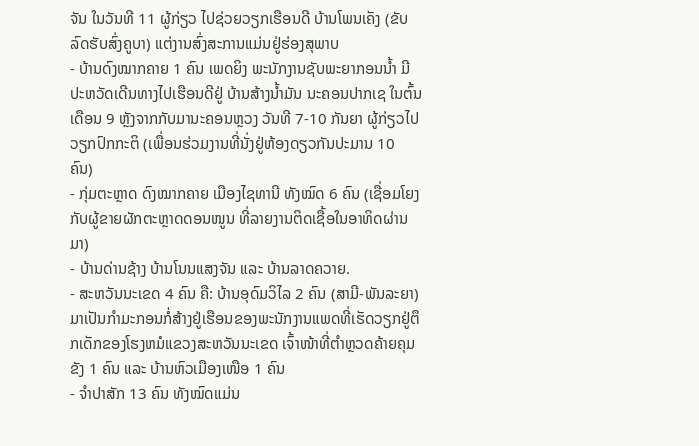ຈັນ ໃນວັນທີ 11 ຜູ້ກ່ຽວ ໄປຊ່ວຍວຽກເຮືອນດີ ບ້ານໂພນເຄັງ (ຂັບລົດຮັບສົ່ງຄູບາ) ແຕ່ງານສົ່ງສະການແມ່ນຢູ່ຮ່ອງສຸພາບ
- ບ້ານດົງໝາກຄາຍ 1 ຄົນ ເພດຍິງ ພະນັກງານຊັບພະຍາກອນນໍ້າ ມີປະຫວັດເດີນທາງໄປເຮືອນດີຢູ່ ບ້ານສ້າງນ້ຳມັນ ນະຄອນປາກເຊ ໃນຕົ້ນເດືອນ 9 ຫຼັງຈາກກັບມານະຄອນຫຼວງ ວັນທີ 7-10 ກັນຍາ ຜູ້ກ່ຽວໄປວຽກປົກກະຕິ (ເພື່ອນຮ່ວມງານທີ່ນັ່ງຢູ່ຫ້ອງດຽວກັນປະມານ 10 ຄົນ)
- ກຸ່ມຕະຫຼາດ ດົງໝາກຄາຍ ເມືອງໄຊທານີ ທັງໝົດ 6 ຄົນ (ເຊື່ອມໂຍງກັບຜູ້ຂາຍຜັກຕະຫຼາດດອນໜູນ ທີ່ລາຍງານຕິດເຊື້ອໃນອາທິດຜ່ານມາ)
- ບ້ານດ່ານຊ້າງ ບ້ານໂນນແສງຈັນ ແລະ ບ້ານລາດຄວາຍ.
- ສະຫວັນນະເຂດ 4 ຄົນ ຄື: ບ້ານອຸດົມວິໄລ 2 ຄົນ (ສາມີ-ພັນລະຍາ) ມາເປັນກໍາມະກອນກໍ່ສ້າງຢູ່ເຮືອນຂອງພະນັກງານແພດທີ່ເຮັດວຽກຢູ່ຕຶກເດັກຂອງໂຮງຫມໍແຂວງສະຫວັນນະເຂດ ເຈົ້າໜ້າທີ່ຕໍາຫຼວດຄ້າຍຄຸມຂັງ 1 ຄົນ ແລະ ບ້ານຫົວເມືອງເໜືອ 1 ຄົນ
- ຈຳປາສັກ 13 ຄົນ ທັງໝົດແມ່ນ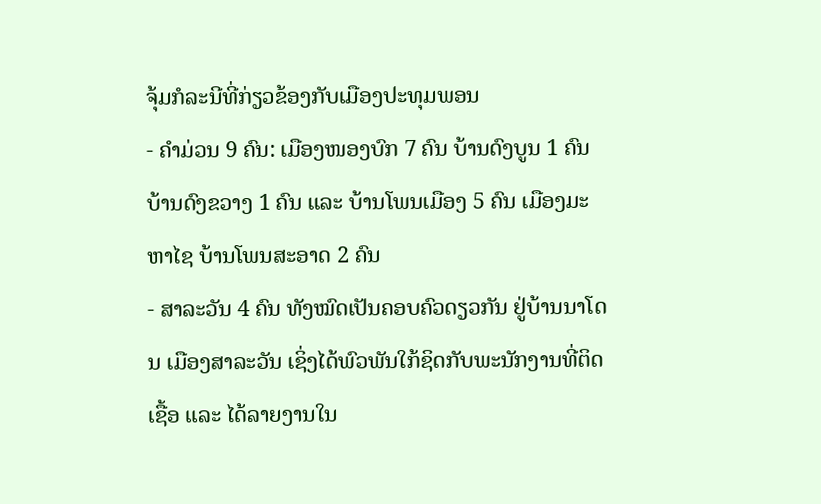ຈຸ້ມກໍລະນີທີ່ກ່ຽວຂ້ອງກັບເມືອງປະທຸມພອນ
- ຄຳມ່ວນ 9 ຄົນ: ເມືອງໜອງບົກ 7 ຄົນ ບ້ານດົງບູນ 1 ຄົນ ບ້ານດົງຂວາງ 1 ຄົນ ແລະ ບ້ານໂພນເມືອງ 5 ຄົນ ເມືອງມະຫາໄຊ ບ້ານໂພນສະອາດ 2 ຄົນ
- ສາລະວັນ 4 ຄົນ ທັງໝົດເປັນຄອບຄົວດຽວກັນ ຢູ່ບ້ານນາໂດນ ເມືອງສາລະວັນ ເຊິ່ງໄດ້ພົວພັນໃກ້ຊິດກັບພະນັກງານທີ່ຕິດເຊື້ອ ແລະ ໄດ້ລາຍງານໃນ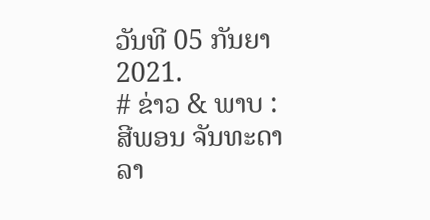ວັນທີ 05 ກັນຍາ 2021.
# ຂ່າວ & ພາບ : ສີພອນ ຈັນທະດາລາ